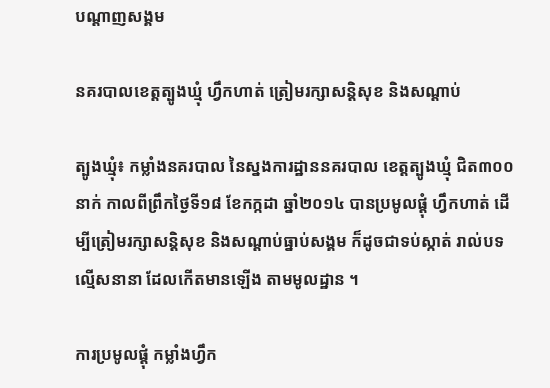បណ្តាញសង្គម

នគរបាលខេត្ដត្បូងឃ្មុំ ហ្វឹកហាត់ ត្រៀមរក្សាសន្ដិសុខ និងសណ្ដាប់

ត្បូងឃ្មុំ៖ កម្លាំងនគរបាល នៃស្នងការដ្ឋាននគរបាល ខេត្ដត្បូងឃ្មុំ ជិត៣០០នាក់ កាលពីព្រឹកថ្ងៃទី១៨ ខែកក្កដា ឆ្នាំ២០១៤ បានប្រមូលផ្ដុំ ហ្វឹកហាត់ ដើម្បីត្រៀមរក្សាសន្ដិសុខ និងសណ្ដាប់ធ្នាប់សង្គម ក៏ដូចជាទប់ស្កាត់ រាល់បទល្មើសនានា ដែលកើតមានឡើង តាមមូលដ្ឋាន ។

ការប្រមូលផ្ដុំ កម្លាំងហ្វឹក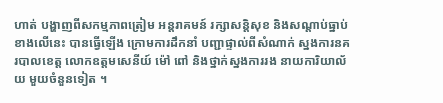ហាត់ បង្ហាញពីសកម្មភាពត្រៀម អន្ដរាគមន៍ រក្សាសន្ដិសុខ និងសណ្ដាប់ធ្នាប់ខាងលើនេះ បានធ្វើឡើង ក្រោមការដឹកនាំ បញ្ជាផ្ទាល់ពីសំណាក់ ស្នងការនគរបាលខេត្ដ លោកឧត្ដមសេនីយ៍ ម៉ៅ ពៅ និងថ្នាក់ស្នងការរង នាយការិយាល័យ មួយចំនួនទៀត ។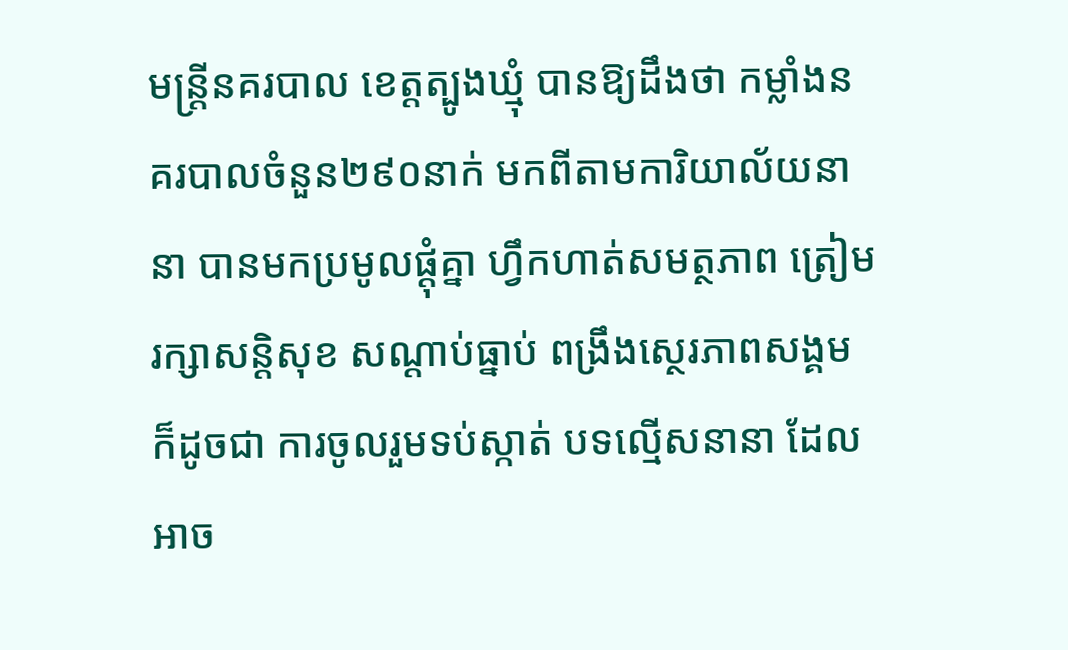មន្ដ្រីនគរបាល ខេត្ដត្បូងឃ្មុំ បានឱ្យដឹងថា កម្លាំងនគរបាលចំនួន២៩០នាក់ មកពីតាមការិយាល័យនានា បានមកប្រមូលផ្ដុំគ្នា ហ្វឹកហាត់សមត្ថភាព ត្រៀមរក្សាសន្ដិសុខ សណ្ដាប់ធ្នាប់ ពង្រឹងស្ថេរភាពសង្គម ក៏ដូចជា ការចូលរួមទប់ស្កាត់ បទល្មើសនានា ដែលអាច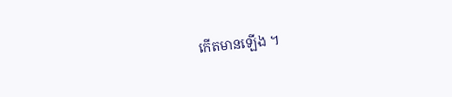កើតមានឡើង ។